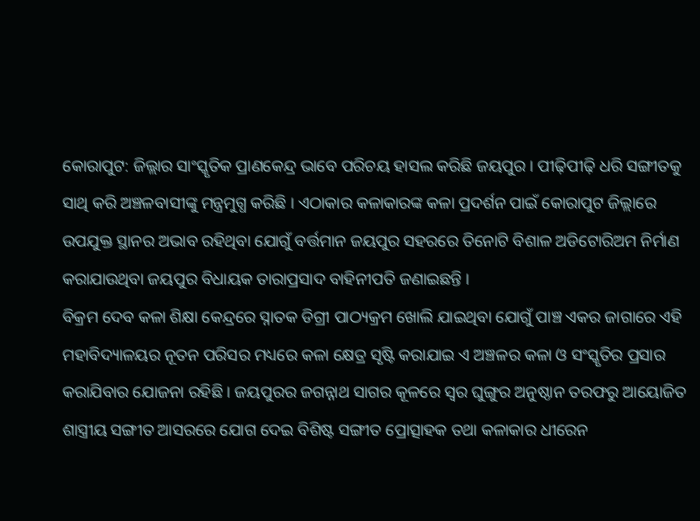କୋରାପୁଟ: ଜିଲ୍ଲାର ସାଂସ୍କୃତିକ ପ୍ରାଣକେନ୍ଦ୍ର ଭାବେ ପରିଚୟ ହାସଲ କରିଛି ଜୟପୁର । ପୀଢ଼ିପୀଢ଼ି ଧରି ସଙ୍ଗୀତକୁ ସାଥି କରି ଅଞ୍ଚଳବାସୀଙ୍କୁ ମନ୍ତ୍ରମୁଗ୍ଧ କରିଛି । ଏଠାକାର କଳାକାରଙ୍କ କଳା ପ୍ରଦର୍ଶନ ପାଇଁ କୋରାପୁଟ ଜିଲ୍ଲାରେ ଉପଯୁକ୍ତ ସ୍ଥାନର ଅଭାବ ରହିଥିବା ଯୋଗୁଁ ବର୍ତ୍ତମାନ ଜୟପୁର ସହରରେ ତିନୋଟି ବିଶାଳ ଅଡିଟୋରିଅମ ନିର୍ମାଣ କରାଯାଉଥିବା ଜୟପୁର ବିଧାୟକ ତାରାପ୍ରସାଦ ବାହିନୀପତି ଜଣାଇଛନ୍ତି ।
ବିକ୍ରମ ଦେବ କଳା ଶିକ୍ଷା କେନ୍ଦ୍ରରେ ସ୍ନାତକ ଡିଗ୍ରୀ ପାଠ୍ୟକ୍ରମ ଖୋଲି ଯାଇଥିବା ଯୋଗୁଁ ପାଞ୍ଚ ଏକର ଜାଗାରେ ଏହି ମହାବିଦ୍ୟାଳୟର ନୂତନ ପରିସର ମଧ୍ୟରେ କଳା କ୍ଷେତ୍ର ସୃଷ୍ଟି କରାଯାଇ ଏ ଅଞ୍ଚଳର କଳା ଓ ସଂସ୍କୃତିର ପ୍ରସାର କରାଯିବାର ଯୋଜନା ରହିଛି । ଜୟପୁରର ଜଗନ୍ନାଥ ସାଗର କୂଳରେ ସ୍ବର ଘୁଙ୍ଗୁର ଅନୁଷ୍ଠାନ ତରଫରୁ ଆୟୋଜିତ ଶାସ୍ତ୍ରୀୟ ସଙ୍ଗୀତ ଆସରରେ ଯୋଗ ଦେଇ ବିଶିଷ୍ଟ ସଙ୍ଗୀତ ପ୍ରୋତ୍ସାହକ ତଥା କଳାକାର ଧୀରେନ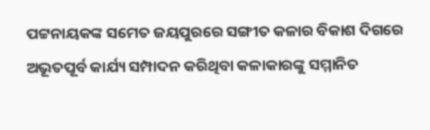ପଟ୍ଟନାୟକଙ୍କ ସମେତ ଜୟପୁରରେ ସଙ୍ଗୀତ କଳାର ବିକାଶ ଦିଗରେ ଅଭୂତପୂର୍ବ କାର୍ଯ୍ୟ ସମ୍ପାଦନ କରିଥିବା କଳାକାରଙ୍କୁ ସମ୍ମାନିତ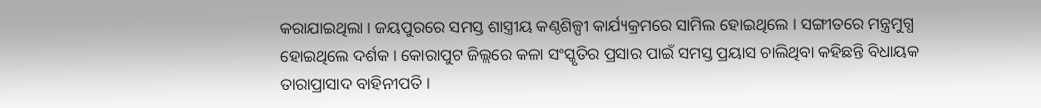କରାଯାଇଥିଲା । ଜୟପୁରରେ ସମସ୍ତ ଶାସ୍ତ୍ରୀୟ କଣ୍ଠଶିଳ୍ପୀ କାର୍ଯ୍ୟକ୍ରମରେ ସାମିଲ ହୋଇଥିଲେ । ସଙ୍ଗୀତରେ ମନ୍ତ୍ରମୁଗ୍ଧ ହୋଇଥିଲେ ଦର୍ଶକ । କୋରାପୁଟ ଜିଲ୍ଲରେ କଳା ସଂସ୍କୃତିର ପ୍ରସାର ପାଇଁ ସମସ୍ତ ପ୍ରୟାସ ଚାଲିଥିବା କହିଛନ୍ତି ବିଧାୟକ ତାରାପ୍ରାସାଦ ବାହିନୀପତି ।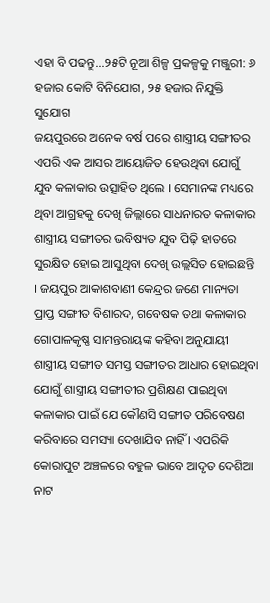ଏହା ବି ପଢନ୍ତୁ...୨୫ଟି ନୂଆ ଶିଳ୍ପ ପ୍ରକଳ୍ପକୁ ମଞ୍ଜୁରୀ: ୬ ହଜାର କୋଟି ବିନିଯୋଗ, ୨୫ ହଜାର ନିଯୁକ୍ତି ସୁଯୋଗ
ଜୟପୁରରେ ଅନେକ ବର୍ଷ ପରେ ଶାସ୍ତ୍ରୀୟ ସଙ୍ଗୀତର ଏପରି ଏକ ଆସର ଆୟୋଜିତ ହେଉଥିବା ଯୋଗୁଁ ଯୁବ କଳାକାର ଉତ୍ସାହିତ ଥିଲେ । ସେମାନଙ୍କ ମଧ୍ୟରେ ଥିବା ଆଗ୍ରହକୁ ଦେଖି ଜିଲ୍ଲାରେ ସାଧନାରତ କଳାକାର ଶାସ୍ତ୍ରୀୟ ସଙ୍ଗୀତର ଭବିଷ୍ୟତ ଯୁବ ପିଢ଼ି ହାତରେ ସୁରକ୍ଷିତ ହୋଇ ଆସୁଥିବା ଦେଖି ଉଲ୍ଲସିତ ହୋଇଛନ୍ତି । ଜୟପୁର ଆକାଶବାଣୀ କେନ୍ଦ୍ରର ଜଣେ ମାନ୍ୟତା ପ୍ରାପ୍ତ ସଙ୍ଗୀତ ବିଶାରଦ, ଗବେଷକ ତଥା କଳାକାର ଗୋପାଳକୃଷ୍ଣ ସାମନ୍ତରାୟଙ୍କ କହିବା ଅନୁଯାୟୀ ଶାସ୍ତ୍ରୀୟ ସଙ୍ଗୀତ ସମସ୍ତ ସଙ୍ଗୀତର ଆଧାର ହୋଇଥିବା ଯୋଗୁଁ ଶାସ୍ତ୍ରୀୟ ସଙ୍ଗୀତୀର ପ୍ରଶିକ୍ଷଣ ପାଇଥିବା କଳାକାର ପାଇଁ ଯେ କୌଣସି ସଙ୍ଗୀତ ପରିବେଷଣ କରିବାରେ ସମସ୍ୟା ଦେଖାଯିବ ନାହିଁ । ଏପରିକି କୋରାପୁଟ ଅଞ୍ଚଳରେ ବହୁଳ ଭାବେ ଆଦୃତ ଦେଶିଆ ନାଟ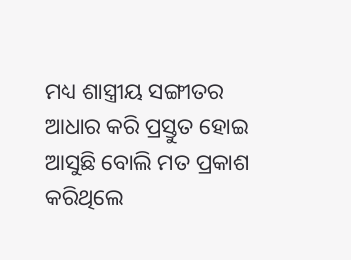ମଧ୍ୟ ଶାସ୍ତ୍ରୀୟ ସଙ୍ଗୀତର ଆଧାର କରି ପ୍ରସ୍ତୁତ ହୋଇ ଆସୁଛି ବୋଲି ମତ ପ୍ରକାଶ କରିଥିଲେ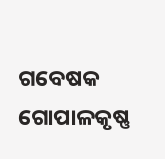ଗବେଷକ ଗୋପାଳକୃଷ୍ଣ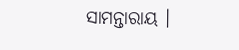ସାମନ୍ତାରାୟ ।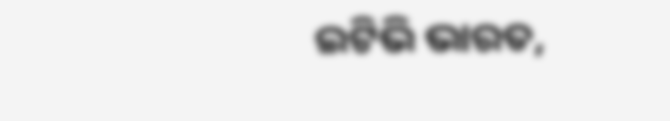ଇଟିଭି ଭାରତ,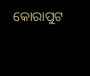କୋରାପୁଟ